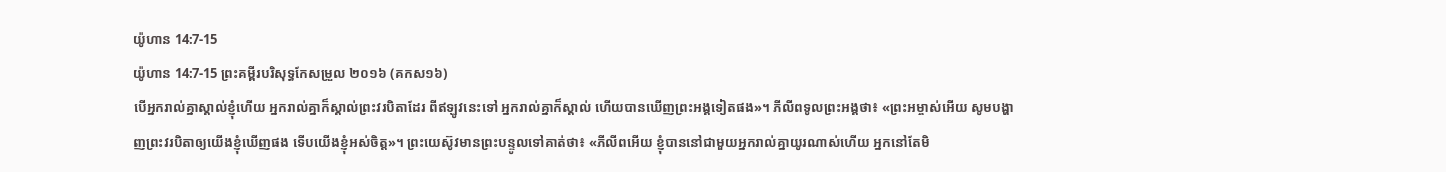យ៉ូហាន 14:7-15
យ៉ូហាន 14:7-15 ព្រះគម្ពីរបរិសុទ្ធកែសម្រួល ២០១៦ (គកស១៦)
បើអ្នករាល់គ្នាស្គាល់ខ្ញុំហើយ អ្នករាល់គ្នាក៏ស្គាល់ព្រះវរបិតាដែរ ពីឥឡូវនេះទៅ អ្នករាល់គ្នាក៏ស្គាល់ ហើយបានឃើញព្រះអង្គទៀតផង»។ ភីលីពទូលព្រះអង្គថា៖ «ព្រះអម្ចាស់អើយ សូមបង្ហាញព្រះវរបិតាឲ្យយើងខ្ញុំឃើញផង ទើបយើងខ្ញុំអស់ចិត្ត»។ ព្រះយេស៊ូវមានព្រះបន្ទូលទៅគាត់ថា៖ «ភីលីពអើយ ខ្ញុំបាននៅជាមួយអ្នករាល់គ្នាយូរណាស់ហើយ អ្នកនៅតែមិ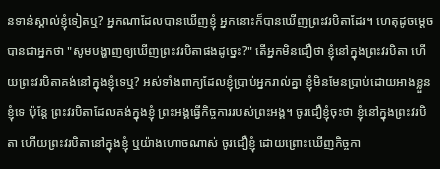នទាន់ស្គាល់ខ្ញុំទៀតឬ? អ្នកណាដែលបានឃើញខ្ញុំ អ្នកនោះក៏បានឃើញព្រះវរបិតាដែរ។ ហេតុដូចម្តេចបានជាអ្នកថា "សូមបង្ហាញឲ្យឃើញព្រះវរបិតាផងដូច្នេះ?" តើអ្នកមិនជឿថា ខ្ញុំនៅក្នុងព្រះវរបិតា ហើយព្រះវរបិតាគង់នៅក្នុងខ្ញុំទេឬ? អស់ទាំងពាក្យដែលខ្ញុំប្រាប់អ្នករាល់គ្នា ខ្ញុំមិនមែនប្រាប់ដោយអាងខ្លួនខ្ញុំទេ ប៉ុន្តែ ព្រះវរបិតាដែលគង់ក្នុងខ្ញុំ ព្រះអង្គធ្វើកិច្ចការរបស់ព្រះអង្គ។ ចូរជឿខ្ញុំចុះថា ខ្ញុំនៅក្នុងព្រះវរបិតា ហើយព្រះវរបិតានៅក្នុងខ្ញុំ ឬយ៉ាងហោចណាស់ ចូរជឿខ្ញុំ ដោយព្រោះឃើញកិច្ចកា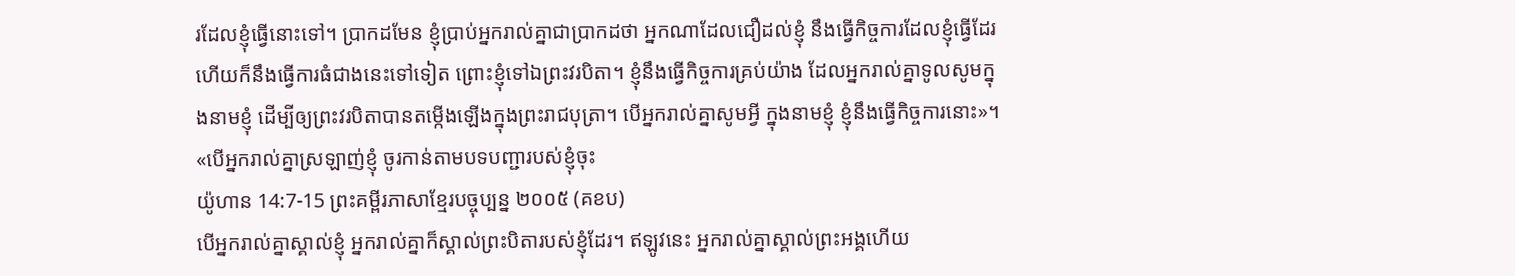រដែលខ្ញុំធ្វើនោះទៅ។ ប្រាកដមែន ខ្ញុំប្រាប់អ្នករាល់គ្នាជាប្រាកដថា អ្នកណាដែលជឿដល់ខ្ញុំ នឹងធ្វើកិច្ចការដែលខ្ញុំធ្វើដែរ ហើយក៏នឹងធ្វើការធំជាងនេះទៅទៀត ព្រោះខ្ញុំទៅឯព្រះវរបិតា។ ខ្ញុំនឹងធ្វើកិច្ចការគ្រប់យ៉ាង ដែលអ្នករាល់គ្នាទូលសូមក្នុងនាមខ្ញុំ ដើម្បីឲ្យព្រះវរបិតាបានតម្កើងឡើងក្នុងព្រះរាជបុត្រា។ បើអ្នករាល់គ្នាសូមអ្វី ក្នុងនាមខ្ញុំ ខ្ញុំនឹងធ្វើកិច្ចការនោះ»។ «បើអ្នករាល់គ្នាស្រឡាញ់ខ្ញុំ ចូរកាន់តាមបទបញ្ជារបស់ខ្ញុំចុះ
យ៉ូហាន 14:7-15 ព្រះគម្ពីរភាសាខ្មែរបច្ចុប្បន្ន ២០០៥ (គខប)
បើអ្នករាល់គ្នាស្គាល់ខ្ញុំ អ្នករាល់គ្នាក៏ស្គាល់ព្រះបិតារបស់ខ្ញុំដែរ។ ឥឡូវនេះ អ្នករាល់គ្នាស្គាល់ព្រះអង្គហើយ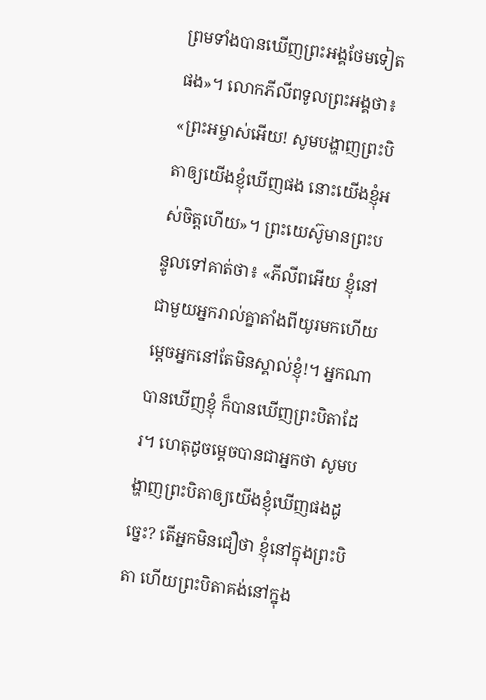ព្រមទាំងបានឃើញព្រះអង្គថែមទៀតផង»។ លោកភីលីពទូលព្រះអង្គថា៖ «ព្រះអម្ចាស់អើយ! សូមបង្ហាញព្រះបិតាឲ្យយើងខ្ញុំឃើញផង នោះយើងខ្ញុំអស់ចិត្តហើយ»។ ព្រះយេស៊ូមានព្រះបន្ទូលទៅគាត់ថា៖ «ភីលីពអើយ ខ្ញុំនៅជាមួយអ្នករាល់គ្នាតាំងពីយូរមកហើយ ម្ដេចអ្នកនៅតែមិនស្គាល់ខ្ញុំ!។ អ្នកណាបានឃើញខ្ញុំ ក៏បានឃើញព្រះបិតាដែរ។ ហេតុដូចម្ដេចបានជាអ្នកថា សូមបង្ហាញព្រះបិតាឲ្យយើងខ្ញុំឃើញផងដូច្នេះ? តើអ្នកមិនជឿថា ខ្ញុំនៅក្នុងព្រះបិតា ហើយព្រះបិតាគង់នៅក្នុង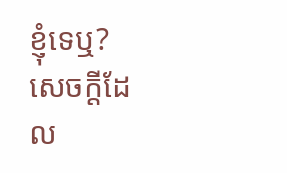ខ្ញុំទេឬ? សេចក្ដីដែល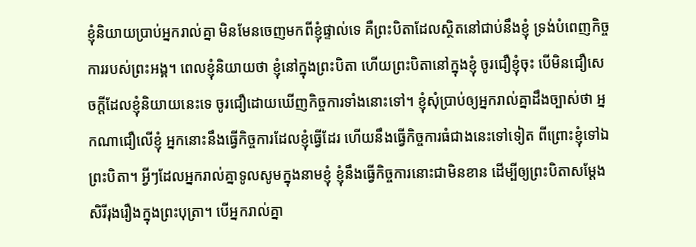ខ្ញុំនិយាយប្រាប់អ្នករាល់គ្នា មិនមែនចេញមកពីខ្ញុំផ្ទាល់ទេ គឺព្រះបិតាដែលស្ថិតនៅជាប់នឹងខ្ញុំ ទ្រង់បំពេញកិច្ចការរបស់ព្រះអង្គ។ ពេលខ្ញុំនិយាយថា ខ្ញុំនៅក្នុងព្រះបិតា ហើយព្រះបិតានៅក្នុងខ្ញុំ ចូរជឿខ្ញុំចុះ បើមិនជឿសេចក្ដីដែលខ្ញុំនិយាយនេះទេ ចូរជឿដោយឃើញកិច្ចការទាំងនោះទៅ។ ខ្ញុំសុំប្រាប់ឲ្យអ្នករាល់គ្នាដឹងច្បាស់ថា អ្នកណាជឿលើខ្ញុំ អ្នកនោះនឹងធ្វើកិច្ចការដែលខ្ញុំធ្វើដែរ ហើយនឹងធ្វើកិច្ចការធំជាងនេះទៅទៀត ពីព្រោះខ្ញុំទៅឯព្រះបិតា។ អ្វីៗដែលអ្នករាល់គ្នាទូលសូមក្នុងនាមខ្ញុំ ខ្ញុំនឹងធ្វើកិច្ចការនោះជាមិនខាន ដើម្បីឲ្យព្រះបិតាសម្តែងសិរីរុងរឿងក្នុងព្រះបុត្រា។ បើអ្នករាល់គ្នា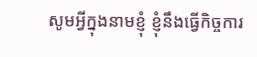សូមអ្វីក្នុងនាមខ្ញុំ ខ្ញុំនឹងធ្វើកិច្ចការ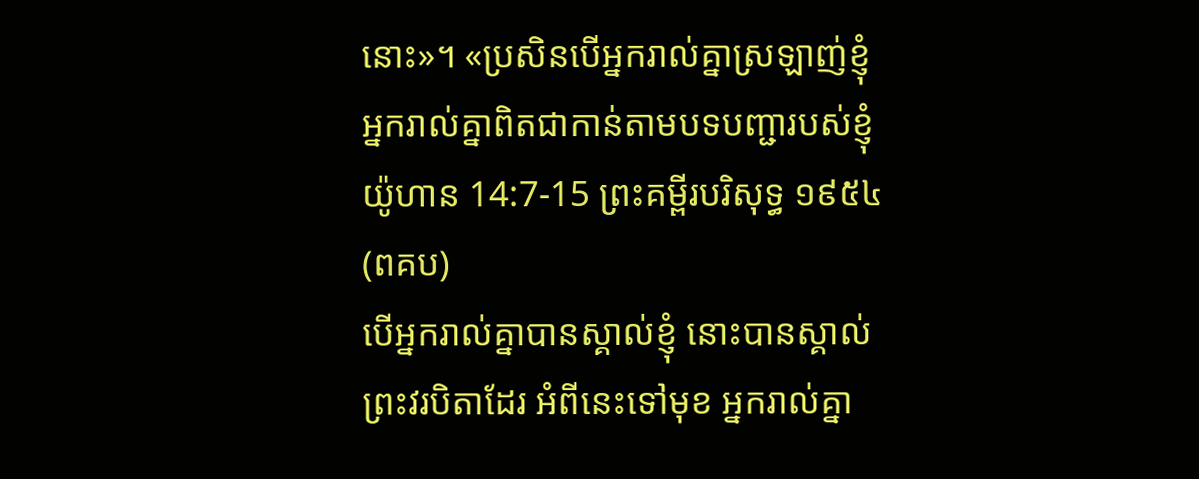នោះ»។ «ប្រសិនបើអ្នករាល់គ្នាស្រឡាញ់ខ្ញុំ អ្នករាល់គ្នាពិតជាកាន់តាមបទបញ្ជារបស់ខ្ញុំ
យ៉ូហាន 14:7-15 ព្រះគម្ពីរបរិសុទ្ធ ១៩៥៤ (ពគប)
បើអ្នករាល់គ្នាបានស្គាល់ខ្ញុំ នោះបានស្គាល់ព្រះវរបិតាដែរ អំពីនេះទៅមុខ អ្នករាល់គ្នា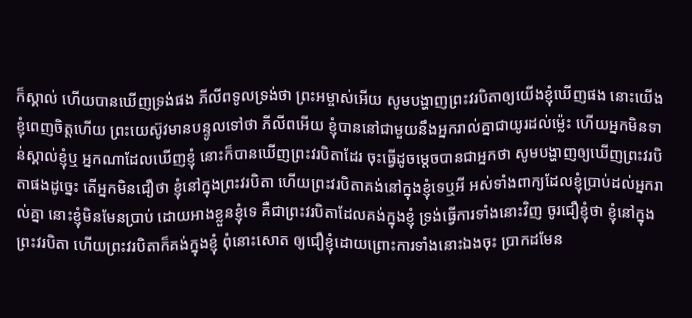ក៏ស្គាល់ ហើយបានឃើញទ្រង់ផង ភីលីពទូលទ្រង់ថា ព្រះអម្ចាស់អើយ សូមបង្ហាញព្រះវរបិតាឲ្យយើងខ្ញុំឃើញផង នោះយើងខ្ញុំពេញចិត្តហើយ ព្រះយេស៊ូវមានបន្ទូលទៅថា ភីលីពអើយ ខ្ញុំបាននៅជាមួយនឹងអ្នករាល់គ្នាជាយូរដល់ម៉្លេះ ហើយអ្នកមិនទាន់ស្គាល់ខ្ញុំឬ អ្នកណាដែលឃើញខ្ញុំ នោះក៏បានឃើញព្រះវរបិតាដែរ ចុះធ្វើដូចម្តេចបានជាអ្នកថា សូមបង្ហាញឲ្យឃើញព្រះវរបិតាផងដូច្នេះ តើអ្នកមិនជឿថា ខ្ញុំនៅក្នុងព្រះវរបិតា ហើយព្រះវរបិតាគង់នៅក្នុងខ្ញុំទេឬអី អស់ទាំងពាក្យដែលខ្ញុំប្រាប់ដល់អ្នករាល់គ្នា នោះខ្ញុំមិនមែនប្រាប់ ដោយអាងខ្លួនខ្ញុំទេ គឺជាព្រះវរបិតាដែលគង់ក្នុងខ្ញុំ ទ្រង់ធ្វើការទាំងនោះវិញ ចូរជឿខ្ញុំថា ខ្ញុំនៅក្នុងព្រះវរបិតា ហើយព្រះវរបិតាក៏គង់ក្នុងខ្ញុំ ពុំនោះសោត ឲ្យជឿខ្ញុំដោយព្រោះការទាំងនោះឯងចុះ ប្រាកដមែន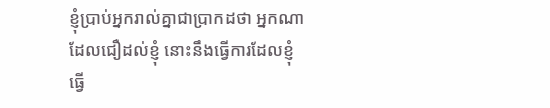ខ្ញុំប្រាប់អ្នករាល់គ្នាជាប្រាកដថា អ្នកណាដែលជឿដល់ខ្ញុំ នោះនឹងធ្វើការដែលខ្ញុំធ្វើ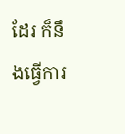ដែរ ក៏នឹងធ្វើការ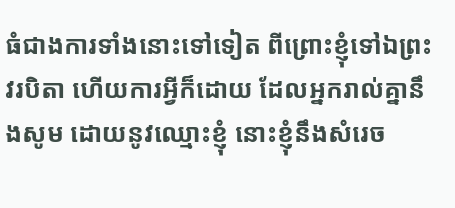ធំជាងការទាំងនោះទៅទៀត ពីព្រោះខ្ញុំទៅឯព្រះវរបិតា ហើយការអ្វីក៏ដោយ ដែលអ្នករាល់គ្នានឹងសូម ដោយនូវឈ្មោះខ្ញុំ នោះខ្ញុំនឹងសំរេច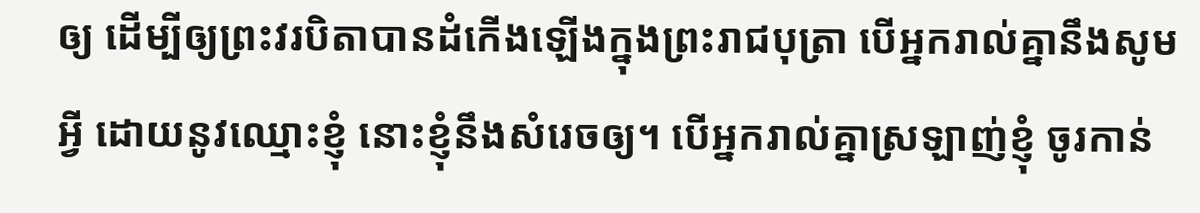ឲ្យ ដើម្បីឲ្យព្រះវរបិតាបានដំកើងឡើងក្នុងព្រះរាជបុត្រា បើអ្នករាល់គ្នានឹងសូមអ្វី ដោយនូវឈ្មោះខ្ញុំ នោះខ្ញុំនឹងសំរេចឲ្យ។ បើអ្នករាល់គ្នាស្រឡាញ់ខ្ញុំ ចូរកាន់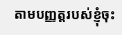តាមបញ្ញត្តរបស់ខ្ញុំចុះ